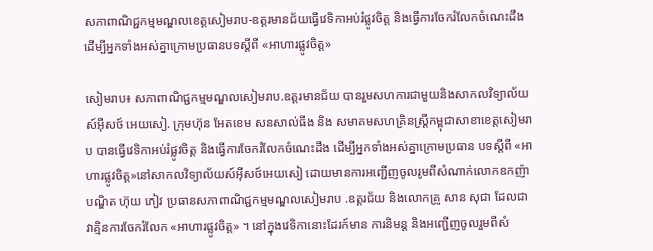សភាពាណិជ្ជកម្មមណ្ឌលខេត្តសៀមរាប-ឧត្តរមានជ័យធ្វើវេទិកាអប់រំផ្លូវចិត្ត និងធ្វើការចែករំលែកចំណេះដឹង ដើម្បីអ្នកទាំងអស់គ្នាក្រោមប្រធានបទស្តីពី «អាហារផ្លូវចិត្ត»

សៀមរាប៖ សភាពាណិជ្ជកម្មមណ្ឌលសៀមរាប.ឧត្តរមានជ័យ បានរួមសហការជាមួយនិងសាកលវិទ្យាល័យស៍អ៊ីសថ៍ អេយសៀ. ក្រុមហ៊ុន អែតខេម សនសាល់ធីង និង សមាគមសហគ្រិនស្រ្តីកម្ពុជាសាខាខេត្តសៀមរាប បានធ្វើវេទិកាអប់រំផ្លូវចិត្ត និងធ្វើការចែករំលែកចំណេះដឹង ដើម្បីអ្នកទាំងអស់គ្នាក្រោមប្រធាន បទស្តីពី «អាហារផ្លូវចិត្ត»នៅសាកលវិទ្យាល័យស៍អ៊ីសថ៍អេយសៀ ដោយមានការអញ្ជើញចូលរូមពីសំណាក់លោកឧកញ៉ាបណ្ឌិត ហ៊ុយ ភៀវ ប្រធានសភាពាណិជ្ជកម្មមណ្ឌលសៀមរាប .ឧត្តរជ័យ និងលោកគ្រូ សាន សុជា ដែលជាវាគ្មិនការចែករំលែក «អាហារផ្លូវចិត្ត» ។ នៅក្នុងវេទិកានោះដែរក៍មាន ការនិមន្ត និងអញ្ជើញចូលរួមពីសំ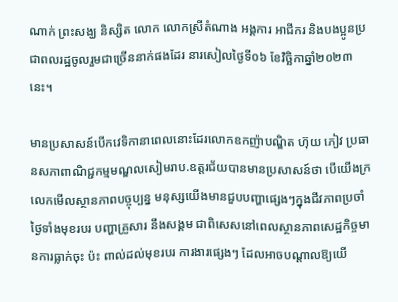ណាក់ ព្រះសង្ឃ និស្សិត លោក លោកស្រីតំណាង អង្គការ អាជីករ និងបងប្អូនប្រជាពលរដ្ឋចូលរួមជាច្រើននាក់ផងដែរ នារសៀលថ្ងៃទី០៦ ខែវិច្ឆិកាឆ្នាំ២០២៣នេះ។

មានប្រសាសន៍បើកវេទិកានាពេលនោះដែរលោកឧកញ៉ាបណ្ឌិត ហ៊ុយ ភៀវ ប្រធានសភាពាណិជ្ជកម្មមណ្ឌលសៀមរាប.ឧត្តរជ័យបានមានប្រសាសន៍ថា បើយើងក្រលេកមើលស្ថានភាពបច្ចុប្បន្ន មនុស្សយើងមានជួបបញ្ហាផ្សេងៗក្នុងជីវភាពប្រចាំថ្ងៃទាំងមុខរបរ បញ្ហាគ្រួសារ នឹងសង្គម ជាពិសេសនៅពេលស្ថានភាពសេដ្ឋកិច្ចមានការធ្លាក់ចុះ ប៉ះ ពាល់ដល់មុខរបរ ការងារផ្សេងៗ ដែលអាចបណ្ដាលឱ្យយើ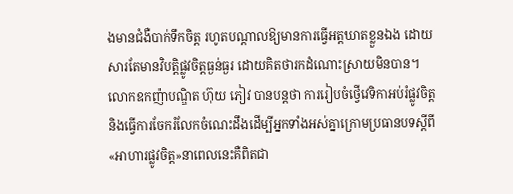ងមានជំងឺបាក់ទឹកចិត្ត រហូតបណ្តាលឱ្យមានការធ្វើអត្តឃាតខ្លួនឯង ដោយសារតែមានវិបត្តិផ្លូវចិត្តធ្ងន់ធ្ងរ ដោយគិតថារកដំណោះស្រាយមិនបាន។ លោកឧកញ៉ាបណ្ឌិត ហ៊ុយ ភៀវ បានបន្តថា ការរៀបចំថ្វើវេទិកាអប់រំផ្លូវចិត្តនិងធ្វើការចែករំលែកចំណេះដឹងដើម្បីអ្នកទាំងអស់គ្នាក្រោមប្រធានបទស្តីពី «អាហារផ្លូវចិត្ត»នាពេលនេះគឺពិតជា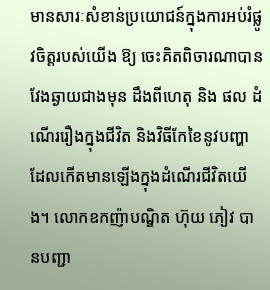មានសារៈសំខាន់ប្រយោជន៍ក្នុងការអប់រំផ្លូវចិត្តរបស់យើង ឱ្យ ចេះគិតពិចារណាបានវែងឆ្ងាយជាងមុន ដឹងពីហេតុ និង ផល ដំណើររឿងក្នុងជីវិត និងវិធីកែខៃនូវបញ្ហា ដែលកើតមានឡើងក្នុងដំណើរជីវិតយើង។ លោកឧកញ៉ាបណ្ឌិត ហ៊ុយ ភៀវ បានបញ្ជា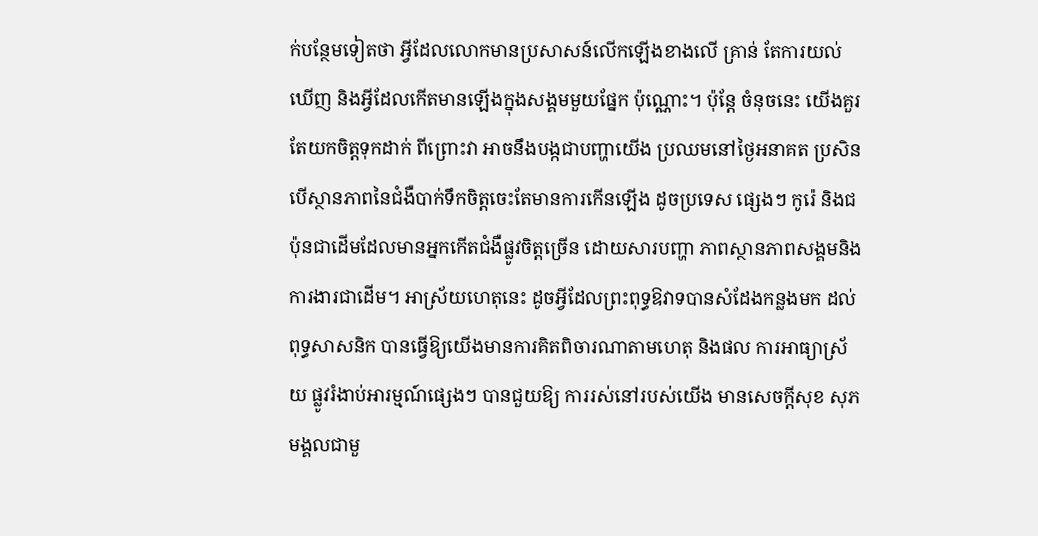ក់បន្ថែមទៀតថា អ្វីដែលលោកមានប្រសាសន៍លើកឡើងខាងលើ គ្រាន់ តែការយល់ឃើញ និងអ្វីដែលកើតមានឡើងក្នុងសង្គមមួយផ្នែក ប៉ុណ្ណោះ។ ប៉ុន្តែ ចំនុចនេះ យើងគួរតែយកចិត្តទុកដាក់ ពីព្រោះវា អាចនឹងបង្កជាបញ្ហាយើង ប្រឈមនៅថ្ងៃអនាគត ប្រសិនបើស្ថានភាពនៃជំងឺបាក់ទឹកចិត្តចេះតែមានការកើនឡើង ដូចប្រទេស ផ្សេងៗ កូរ៉េ និងជប៉ុនជាដើមដែលមានអ្នកកើតជំងឺផ្លូវចិត្តច្រើន ដោយសារបញ្ហា ភាពស្ថានភាពសង្គមនិងការងារជាដើម។ អាស្រ័យហេតុនេះ ដូចអ្វីដែលព្រះពុទ្ធឱវាទបានសំដែងកន្លងមក ដល់ពុទ្ធសាសនិក បានធ្វើឱ្យយើងមានការគិតពិចារណាតាមហេតុ និងផល ការអាធ្យាស្រ័យ ផ្លូវរំងាប់អារម្មណ៍ផ្សេងៗ បានជួយឱ្យ ការរស់នៅរបស់យើង មានសេចក្តីសុខ សុភមង្គលជាមួ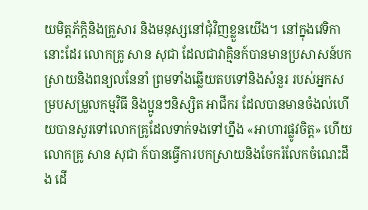យមិត្តភ័ក្តិនិងគ្រួសារ និងមនុស្សនៅជុំវិញខ្លួនយើង។ នៅក្នុងវេទិកានោះដែរ លោកគ្រូ សាន សុជា ដែលជាវាគ្មិនក៍បានមានប្រសាសន៍បកស្រាយនិងពន្យលនែនាំ ព្រមទាំងឆ្លើយតបទៅនិងសំនួរ របស់អ្នកសម្របសម្រួលកម្មវិធី និងប្អូនៗនិស្សិត អាជីករ ដែលបានមានចំងល់ហើយបានសួរទៅលោកគ្រូដែលទាក់ទងទៅហ្នឹង «អាហារផ្លូវចិត្ត» ហើយលោកគ្រូ សាន សុជា ក៍បានធ្វើការបកស្រាយនិងចែករំលែកចំណេះដឹង ដើ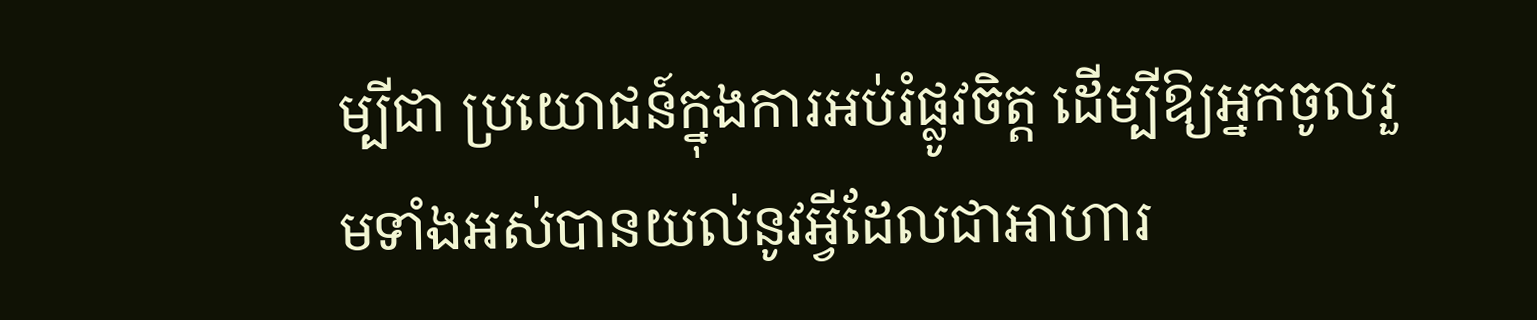ម្បីជា ប្រយោជន៍ក្នុងការអប់រំផ្លូវចិត្ត ដើម្បីឱ្យអ្នកចូលរួមទាំងអស់បានយល់នូវអ្វីដែលជាអាហារ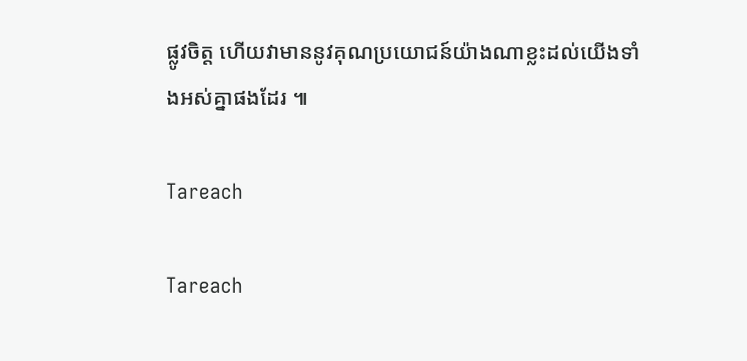ផ្លូវចិត្ត ហើយវាមាននូវគុណប្រយោជន៍យ៉ាងណាខ្លះដល់យើងទាំងអស់គ្នាផងដែរ ៕

Tareach

Tareach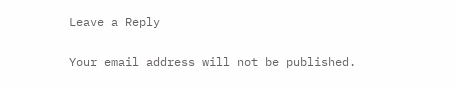Leave a Reply

Your email address will not be published.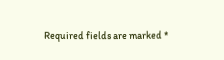Required fields are marked *